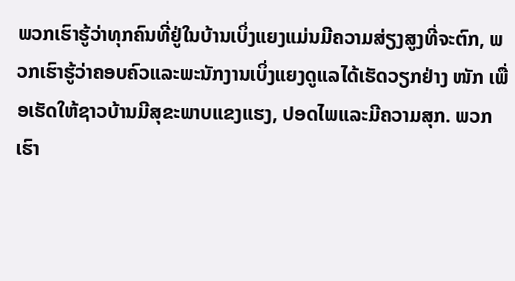ພວກເຮົາຮູ້ວ່າທຸກຄົນທີ່ຢູ່ໃນບ້ານເບິ່ງແຍງແມ່ນມີຄວາມສ່ຽງສູງທີ່ຈະຕົກ, ພວກເຮົາຮູ້ວ່າຄອບຄົວແລະພະນັກງານເບິ່ງແຍງດູແລໄດ້ເຮັດວຽກຢ່າງ ໜັກ ເພື່ອເຮັດໃຫ້ຊາວບ້ານມີສຸຂະພາບແຂງແຮງ, ປອດໄພແລະມີຄວາມສຸກ. ພວກເຮົາ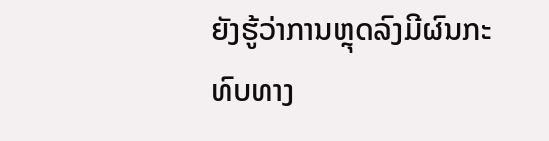ຍັງຮູ້ວ່າການຫຼຸດລົງມີຜົນກະທົບທາງ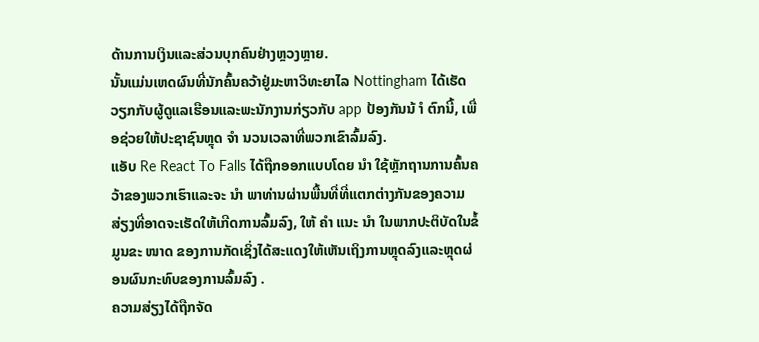ດ້ານການເງິນແລະສ່ວນບຸກຄົນຢ່າງຫຼວງຫຼາຍ.
ນັ້ນແມ່ນເຫດຜົນທີ່ນັກຄົ້ນຄວ້າຢູ່ມະຫາວິທະຍາໄລ Nottingham ໄດ້ເຮັດວຽກກັບຜູ້ດູແລເຮືອນແລະພະນັກງານກ່ຽວກັບ app ປ້ອງກັນນ້ ຳ ຕົກນີ້, ເພື່ອຊ່ວຍໃຫ້ປະຊາຊົນຫຼຸດ ຈຳ ນວນເວລາທີ່ພວກເຂົາລົ້ມລົງ.
ແອັບ Re React To Falls ໄດ້ຖືກອອກແບບໂດຍ ນຳ ໃຊ້ຫຼັກຖານການຄົ້ນຄວ້າຂອງພວກເຮົາແລະຈະ ນຳ ພາທ່ານຜ່ານພື້ນທີ່ທີ່ແຕກຕ່າງກັນຂອງຄວາມສ່ຽງທີ່ອາດຈະເຮັດໃຫ້ເກີດການລົ້ມລົງ, ໃຫ້ ຄຳ ແນະ ນຳ ໃນພາກປະຕິບັດໃນຂໍ້ມູນຂະ ໜາດ ຂອງການກັດເຊິ່ງໄດ້ສະແດງໃຫ້ເຫັນເຖິງການຫຼຸດລົງແລະຫຼຸດຜ່ອນຜົນກະທົບຂອງການລົ້ມລົງ .
ຄວາມສ່ຽງໄດ້ຖືກຈັດ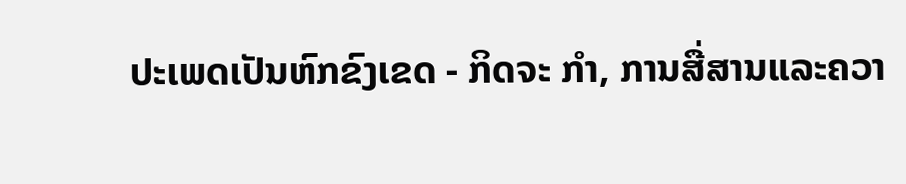ປະເພດເປັນຫົກຂົງເຂດ - ກິດຈະ ກຳ, ການສື່ສານແລະຄວາ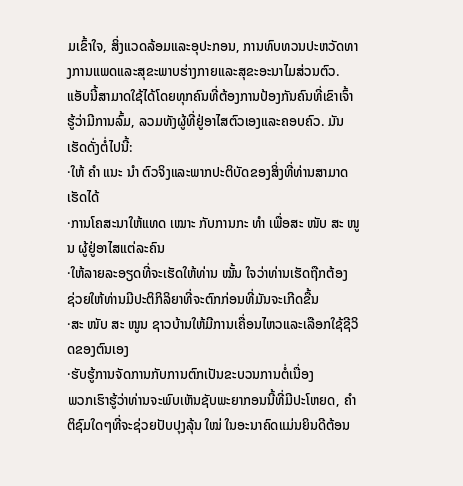ມເຂົ້າໃຈ, ສິ່ງແວດລ້ອມແລະອຸປະກອນ, ການທົບທວນປະຫວັດທາງການແພດແລະສຸຂະພາບຮ່າງກາຍແລະສຸຂະອະນາໄມສ່ວນຕົວ.
ແອັບນີ້ສາມາດໃຊ້ໄດ້ໂດຍທຸກຄົນທີ່ຕ້ອງການປ້ອງກັນຄົນທີ່ເຂົາເຈົ້າຮູ້ວ່າມີການລົ້ມ, ລວມທັງຜູ້ທີ່ຢູ່ອາໄສຕົວເອງແລະຄອບຄົວ. ມັນເຮັດດັ່ງຕໍ່ໄປນີ້:
·ໃຫ້ ຄຳ ແນະ ນຳ ຕົວຈິງແລະພາກປະຕິບັດຂອງສິ່ງທີ່ທ່ານສາມາດເຮັດໄດ້
·ການໂຄສະນາໃຫ້ແທດ ເໝາະ ກັບການກະ ທຳ ເພື່ອສະ ໜັບ ສະ ໜູນ ຜູ້ຢູ່ອາໄສແຕ່ລະຄົນ
·ໃຫ້ລາຍລະອຽດທີ່ຈະເຮັດໃຫ້ທ່ານ ໝັ້ນ ໃຈວ່າທ່ານເຮັດຖືກຕ້ອງ
ຊ່ວຍໃຫ້ທ່ານມີປະຕິກິລິຍາທີ່ຈະຕົກກ່ອນທີ່ມັນຈະເກີດຂື້ນ
·ສະ ໜັບ ສະ ໜູນ ຊາວບ້ານໃຫ້ມີການເຄື່ອນໄຫວແລະເລືອກໃຊ້ຊີວິດຂອງຕົນເອງ
·ຮັບຮູ້ການຈັດການກັບການຕົກເປັນຂະບວນການຕໍ່ເນື່ອງ
ພວກເຮົາຮູ້ວ່າທ່ານຈະພົບເຫັນຊັບພະຍາກອນນີ້ທີ່ມີປະໂຫຍດ, ຄຳ ຕິຊົມໃດໆທີ່ຈະຊ່ວຍປັບປຸງລຸ້ນ ໃໝ່ ໃນອະນາຄົດແມ່ນຍິນດີຕ້ອນ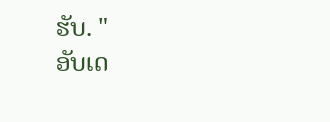ຮັບ. "
ອັບເດ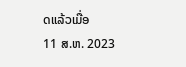ດແລ້ວເມື່ອ
11 ສ.ຫ. 2023